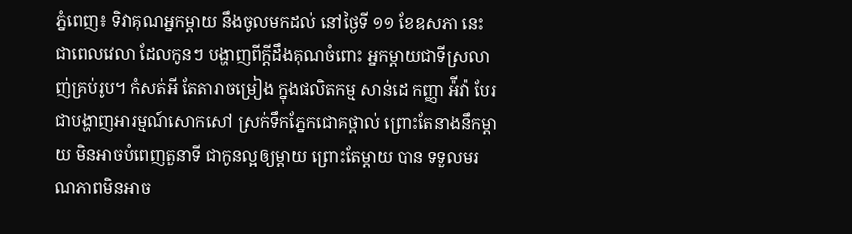ភ្នំពេញ៖ ទិវាគុណអ្នកម្តាយ នឹងចូលមកដល់ នៅថ្ងៃទី ១១ ខែឧសភា នេះ ជាពេលវេលា ដែលកូនៗ បង្ហាញពីក្តីដឹងគុណចំពោះ អ្នកម្តាយជាទីស្រលាញ់គ្រប់រូប។ កំសត់អី តែតារាចម្រៀង ក្នុងផលិតកម្ម សាន់ដេ កញ្ញា អ៉ីវ៉ា បែរជាបង្ហាញអារម្មណ៍សោកសៅ ស្រក់ទឹកភ្នែកជោគថ្ពាល់ ព្រោះតែនាងនឹកម្តាយ មិនអាចបំពេញតួនាទី ជាកូនល្អឲ្យម្តាយ ព្រោះតែម្តាយ បាន ទទួលមរណភាពមិនអាច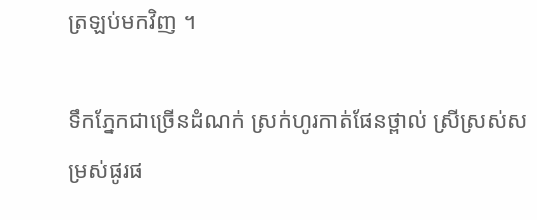ត្រឡប់មកវិញ ។

ទឹកភ្នែកជាច្រើនដំណក់ ស្រក់ហូរកាត់ផែនថ្ពាល់ ស្រីស្រស់សម្រស់ផូរផ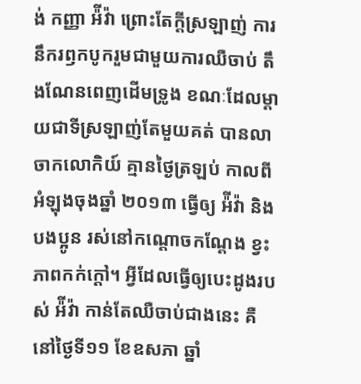ង់ កញ្ញា អ៉ីវ៉ា ព្រោះតែក្តីស្រឡាញ់ ការនឹករឭកបូករួមជាមួយការឈឺចាប់ តឹងណែនពេញដើមទ្រូង ខណៈដែលម្តាយជាទីស្រឡាញ់តែមួយគត់ បានលាចាកលោកិយ៍ គ្មានថ្ងៃត្រឡប់ កាលពីអំឡុងចុងឆ្នាំ ២០១៣ ធ្វើឲ្យ អ៉ីវ៉ា និងបងប្អូន រស់នៅកណ្តោចកណ្តែង ខ្វះភាពកក់ក្តៅ។ អ្វីដែលធ្វើឲ្យបេះដូងរបស់ អ៉ីវ៉ា កាន់តែឈឺចាប់ជាងនេះ គឺនៅថ្ងៃទី១១ ខែឧសភា ឆ្នាំ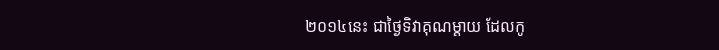២០១៤នេះ ជាថ្ងៃទិវាគុណម្តាយ ដែលកូ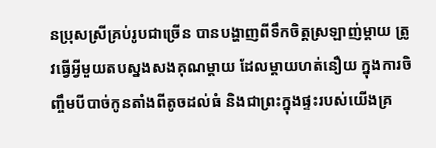នប្រុសស្រីគ្រប់រូបជាច្រើន បានបង្ហាញពីទឹកចិត្តស្រឡាញ់ម្តាយ ត្រូវធ្វើអ្វីមួយតបស្នងសងគុណម្ដាយ ដែលម្តាយហត់នឿយ ក្នុងការចិញ្ចឹមបីបាច់កូនតាំងពីតូចដល់ធំ និងជាព្រះក្នុងផ្ទះរបស់យើងគ្រ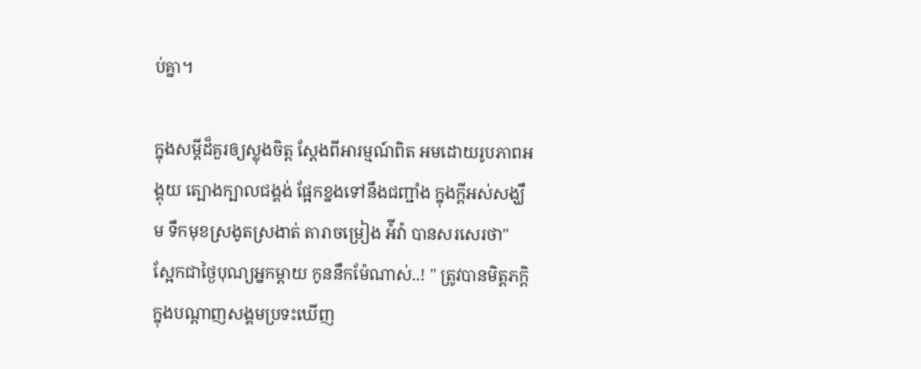ប់គ្នា។

ក្នុងសម្ដីដ៏គួរឲ្យស្លុងចិត្ត ស្ដែងពីអារម្មណ៍ពិត អមដោយរូបភាពអង្គុយ ត្បោងក្បាលជង្គង់ ផ្អែកខ្នងទៅនឹងជញ្ជាំង ក្នុងក្ដីអស់សង្ឃឹម ទឹកមុខស្រងូតស្រងាត់ តារាចម្រៀង អ៉ីវ៉ា បានសរសេរថា" ស្អែកជាថ្ងៃបុណ្យអ្នកម្តាយ កូននឹកម៉ែណាស់..! " ត្រូវបានមិត្តភក្តិ ក្នុងបណ្ដាញសង្គមប្រទះឃើញ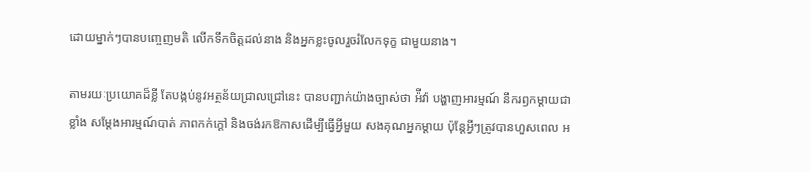ដោយម្នាក់ៗបានបញ្ចេញមតិ លើកទឹកចិត្តដល់នាង និងអ្នកខ្លះចូលរួចរំលែកទុក្ខ ជាមួយនាង។

តាមរយៈប្រយោគដ៏ខ្លី តែបង្កប់នូវអត្ថន័យជ្រាលជ្រៅនេះ បានបញ្ជាក់យ៉ាងច្បាស់ថា អ៉ីវ៉ា បង្ហាញអារម្មណ៍ នឹករឭកម្ដាយជាខ្លាំង សម្ដែងអារម្មណ៍បាត់ ភាពកក់ក្ដៅ និងចង់រកឱកាសដើម្បីធ្វើអ្វីមួយ សងគុណអ្នកម្ដាយ ប៉ុន្តែអ្វីៗត្រូវបានហួសពេល អ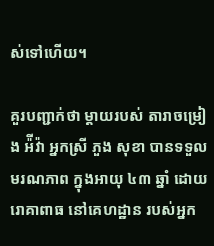ស់ទៅហើយ។

គួរបញ្ជាក់ថា ម្ដាយរបស់ តារាចម្រៀង អ៉ីវ៉ា អ្នកស្រី ភួង សុខា បានទទួលមរណភាព ក្នុងអាយុ ៤៣ ឆ្នាំ ដោយរោគាពាធ នៅគេហដ្ឋាន របស់អ្នក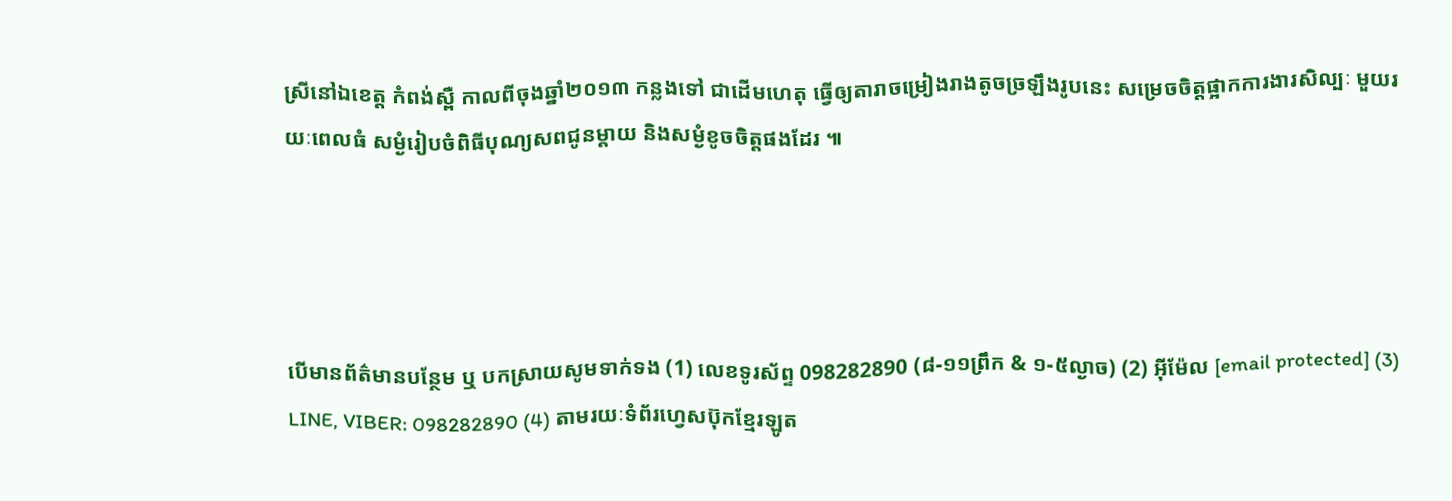ស្រីនៅឯខេត្ត កំពង់ស្ពឺ កាលពីចុងឆ្នាំ២០១៣ កន្លងទៅ ជាដើមហេតុ ធ្វើឲ្យតារាចម្រៀងរាងតូចច្រឡឹងរូបនេះ សម្រេចចិត្តផ្អាកការងារសិល្បៈ មួយរយៈពេលធំ សម្ងំរៀបចំពិធីបុណ្យសពជូនម្តាយ និងសម្ងំខូចចិត្តផងដែរ ៕




បើមានព័ត៌មានបន្ថែម ឬ បកស្រាយសូមទាក់ទង (1) លេខទូរស័ព្ទ 098282890 (៨-១១ព្រឹក & ១-៥ល្ងាច) (2) អ៊ីម៉ែល [email protected] (3) LINE, VIBER: 098282890 (4) តាមរយៈទំព័រហ្វេសប៊ុកខ្មែរឡូត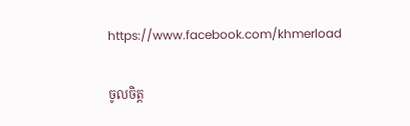https://www.facebook.com/khmerload

ចូលចិត្ត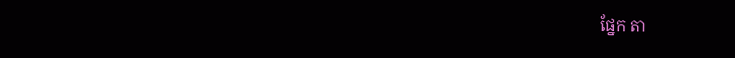ផ្នែក តា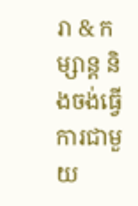រា & កម្សាន្ដ និងចង់ធ្វើការជាមួយ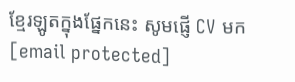ខ្មែរឡូតក្នុងផ្នែកនេះ សូមផ្ញើ CV មក [email protected]